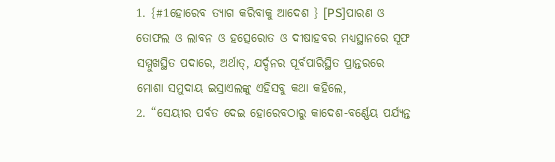1. {#1ହୋରେବ ତ୍ୟାଗ କରିବାକୁ ଆଦେଶ } [PS]ପାରଣ ଓ ତୋଫଲ ଓ ଲାବନ ଓ ହତ୍ସେରୋତ ଓ ଦୀଷାହବର ମଧ୍ୟସ୍ଥାନରେ ସୂଫ ସମ୍ମୁଖସ୍ଥିତ ପଦାରେ, ଅର୍ଥାତ୍, ଯର୍ଦ୍ଦନର ପୂର୍ବପାରିସ୍ଥିତ ପ୍ରାନ୍ତରରେ ମୋଶା ସମୁଦାୟ ଇସ୍ରାଏଲଙ୍କୁ ଏହିସବୁ କଥା କହିଲେ,
2. “ସେୟୀର ପର୍ବତ ଦେଇ ହୋରେବଠାରୁ କାଦେଶ-ବର୍ଣ୍ଣେୟ ପର୍ଯ୍ୟନ୍ତ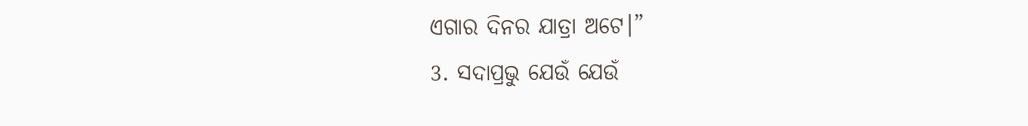ଏଗାର ଦିନର ଯାତ୍ରା ଅଟେ।”
3. ସଦାପ୍ରଭୁ ଯେଉଁ ଯେଉଁ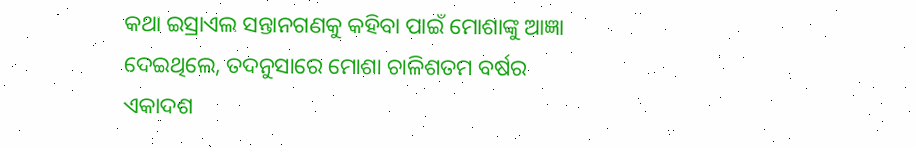କଥା ଇସ୍ରାଏଲ ସନ୍ତାନଗଣକୁ କହିବା ପାଇଁ ମୋଶାଙ୍କୁ ଆଜ୍ଞା ଦେଇଥିଲେ, ତଦନୁସାରେ ମୋଶା ଚାଳିଶତମ ବର୍ଷର ଏକାଦଶ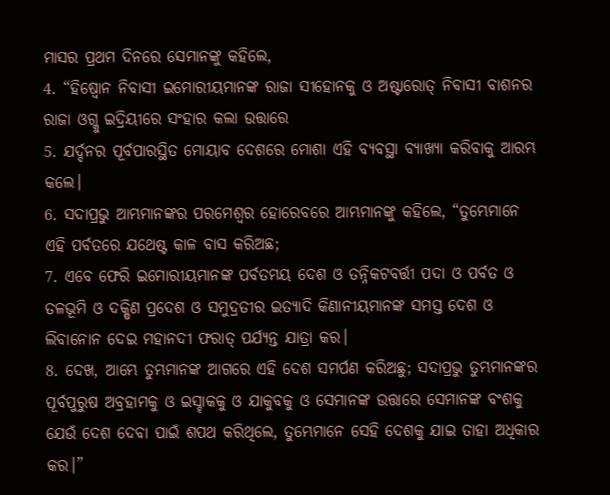ମାସର ପ୍ରଥମ ଦିନରେ ସେମାନଙ୍କୁ କହିଲେ,
4. “ହିଷ୍ବୋନ ନିବାସୀ ଇମୋରୀୟମାନଙ୍କ ରାଜା ସୀହୋନକୁ ଓ ଅଷ୍ଟାରୋତ୍ ନିବାସୀ ବାଶନର ରାଜା ଓଗ୍କୁ ଇଦ୍ରିୟୀରେ ସଂହାର କଲା ଉତ୍ତାରେ
5. ଯର୍ଦ୍ଦନର ପୂର୍ବପାରସ୍ଥିତ ମୋୟାବ ଦେଶରେ ମୋଶା ଏହି ବ୍ୟବସ୍ଥା ବ୍ୟାଖ୍ୟା କରିବାକୁ ଆରମ୍ଭ କଲେ।
6. ସଦାପ୍ରଭୁ ଆମ୍ଭମାନଙ୍କର ପରମେଶ୍ୱର ହୋରେବରେ ଆମ୍ଭମାନଙ୍କୁ କହିଲେ, “ତୁମ୍ଭେମାନେ ଏହି ପର୍ବତରେ ଯଥେଷ୍ଟ କାଳ ବାସ କରିଅଛ;
7. ଏବେ ଫେରି ଇମୋରୀୟମାନଙ୍କ ପର୍ବତମୟ ଦେଶ ଓ ତନ୍ନିକଟବର୍ତ୍ତୀ ପଦା ଓ ପର୍ବତ ଓ ତଳଭୂମି ଓ ଦକ୍ଷିଣ ପ୍ରଦେଶ ଓ ସମୁଦ୍ରତୀର ଇତ୍ୟାଦି କିଣାନୀୟମାନଙ୍କ ସମସ୍ତ ଦେଶ ଓ ଲିବାନୋନ ଦେଇ ମହାନଦୀ ଫରାତ୍ ପର୍ଯ୍ୟନ୍ତ ଯାତ୍ରା କର।
8. ଦେଖ, ଆମ୍ଭେ ତୁମ୍ଭମାନଙ୍କ ଆଗରେ ଏହି ଦେଶ ସମର୍ପଣ କରିଅଛୁ; ସଦାପ୍ରଭୁ ତୁମ୍ଭମାନଙ୍କର ପୂର୍ବପୁରୁଷ ଅବ୍ରହାମକୁ ଓ ଇସ୍ହାକକୁ ଓ ଯାକୁବକୁ ଓ ସେମାନଙ୍କ ଉତ୍ତାରେ ସେମାନଙ୍କ ବଂଶକୁ ଯେଉଁ ଦେଶ ଦେବା ପାଇଁ ଶପଥ କରିଥିଲେ, ତୁମ୍ଭେମାନେ ସେହି ଦେଶକୁ ଯାଇ ତାହା ଅଧିକାର କର।”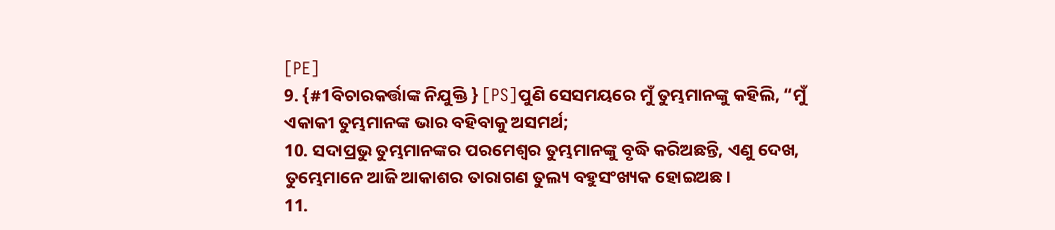[PE]
9. {#1ବିଚାରକର୍ତ୍ତାଙ୍କ ନିଯୁକ୍ତି } [PS]ପୁଣି ସେସମୟରେ ମୁଁ ତୁମ୍ଭମାନଙ୍କୁ କହିଲି, “ମୁଁ ଏକାକୀ ତୁମ୍ଭମାନଙ୍କ ଭାର ବହିବାକୁ ଅସମର୍ଥ;
10. ସଦାପ୍ରଭୁ ତୁମ୍ଭମାନଙ୍କର ପରମେଶ୍ୱର ତୁମ୍ଭମାନଙ୍କୁ ବୃଦ୍ଧି କରିଅଛନ୍ତି, ଏଣୁ ଦେଖ, ତୁମ୍ଭେମାନେ ଆଜି ଆକାଶର ତାରାଗଣ ତୁଲ୍ୟ ବହୁସଂଖ୍ୟକ ହୋଇଅଛ।
11.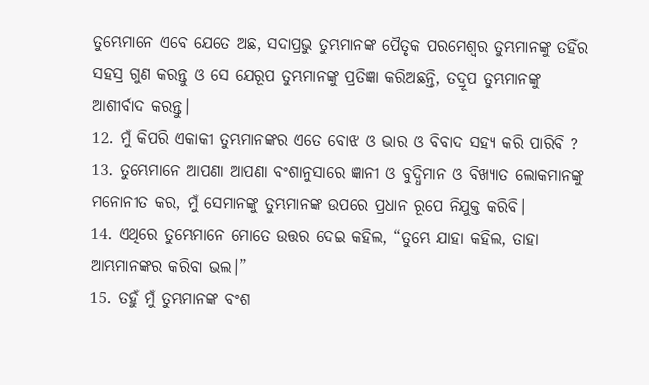ତୁମ୍ଭେମାନେ ଏବେ ଯେତେ ଅଛ, ସଦାପ୍ରଭୁ ତୁମ୍ଭମାନଙ୍କ ପୈତୃକ ପରମେଶ୍ୱର ତୁମ୍ଭମାନଙ୍କୁ ତହିଁର ସହସ୍ର ଗୁଣ କରନ୍ତୁ ଓ ସେ ଯେରୂପ ତୁମ୍ଭମାନଙ୍କୁ ପ୍ରତିଜ୍ଞା କରିଅଛନ୍ତି, ତଦ୍ରୂପ ତୁମ୍ଭମାନଙ୍କୁ ଆଶୀର୍ବାଦ କରନ୍ତୁ।
12. ମୁଁ କିପରି ଏକାକୀ ତୁମ୍ଭମାନଙ୍କର ଏତେ ବୋଝ ଓ ଭାର ଓ ବିବାଦ ସହ୍ୟ କରି ପାରିବି ?
13. ତୁମ୍ଭେମାନେ ଆପଣା ଆପଣା ବଂଶାନୁସାରେ ଜ୍ଞାନୀ ଓ ବୁଦ୍ଧିମାନ ଓ ବିଖ୍ୟାତ ଲୋକମାନଙ୍କୁ ମନୋନୀତ କର, ମୁଁ ସେମାନଙ୍କୁ ତୁମ୍ଭମାନଙ୍କ ଉପରେ ପ୍ରଧାନ ରୂପେ ନିଯୁକ୍ତ କରିବି।
14. ଏଥିରେ ତୁମ୍ଭେମାନେ ମୋତେ ଉତ୍ତର ଦେଇ କହିଲ, “ତୁମ୍ଭେ ଯାହା କହିଲ, ତାହା ଆମ୍ଭମାନଙ୍କର କରିବା ଭଲ।”
15. ତହୁଁ ମୁଁ ତୁମ୍ଭମାନଙ୍କ ବଂଶ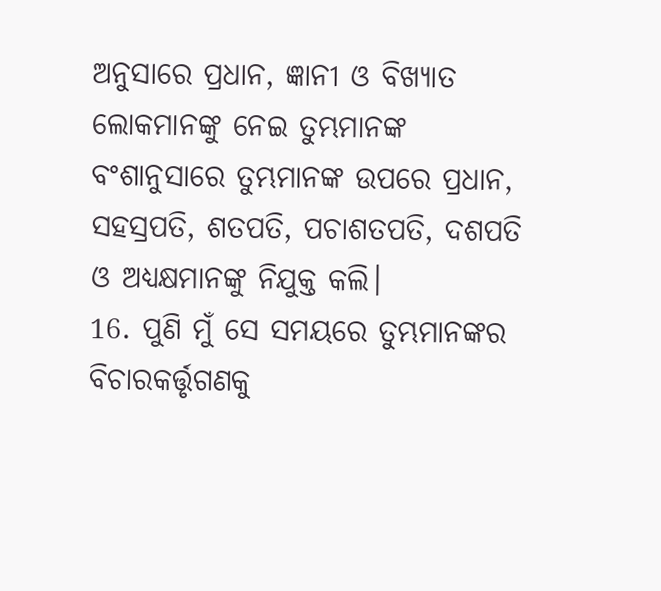ଅନୁସାରେ ପ୍ରଧାନ, ଜ୍ଞାନୀ ଓ ବିଖ୍ୟାତ ଲୋକମାନଙ୍କୁ ନେଇ ତୁମ୍ଭମାନଙ୍କ ବଂଶାନୁସାରେ ତୁମ୍ଭମାନଙ୍କ ଉପରେ ପ୍ରଧାନ, ସହସ୍ରପତି, ଶତପତି, ପଚାଶତପତି, ଦଶପତି ଓ ଅଧ୍ୟକ୍ଷମାନଙ୍କୁ ନିଯୁକ୍ତ କଲି।
16. ପୁଣି ମୁଁ ସେ ସମୟରେ ତୁମ୍ଭମାନଙ୍କର ବିଚାରକର୍ତ୍ତୃଗଣକୁ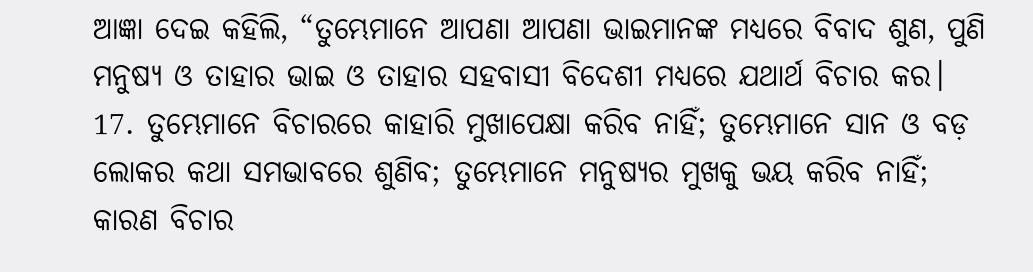ଆଜ୍ଞା ଦେଇ କହିଲି, “ତୁମ୍ଭେମାନେ ଆପଣା ଆପଣା ଭାଇମାନଙ୍କ ମଧ୍ୟରେ ବିବାଦ ଶୁଣ, ପୁଣି ମନୁଷ୍ୟ ଓ ତାହାର ଭାଇ ଓ ତାହାର ସହବାସୀ ବିଦେଶୀ ମଧ୍ୟରେ ଯଥାର୍ଥ ବିଚାର କର।
17. ତୁମ୍ଭେମାନେ ବିଚାରରେ କାହାରି ମୁଖାପେକ୍ଷା କରିବ ନାହିଁ; ତୁମ୍ଭେମାନେ ସାନ ଓ ବଡ଼ ଲୋକର କଥା ସମଭାବରେ ଶୁଣିବ; ତୁମ୍ଭେମାନେ ମନୁଷ୍ୟର ମୁଖକୁ ଭୟ କରିବ ନାହିଁ; କାରଣ ବିଚାର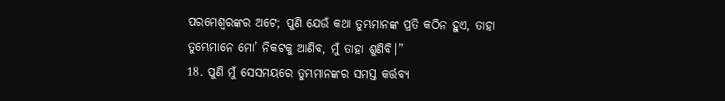ପରମେଶ୍ୱରଙ୍କର ଅଟେ; ପୁଣି ଯେଉଁ କଥା ତୁମ୍ଭମାନଙ୍କ ପ୍ରତି କଠିନ ହୁଏ, ତାହା ତୁମ୍ଭେମାନେ ମୋ’ ନିକଟକୁ ଆଣିବ, ମୁଁ ତାହା ଶୁଣିବି।”
18. ପୁଣି ମୁଁ ସେସମୟରେ ତୁମ୍ଭମାନଙ୍କର ସମସ୍ତ କର୍ତ୍ତବ୍ୟ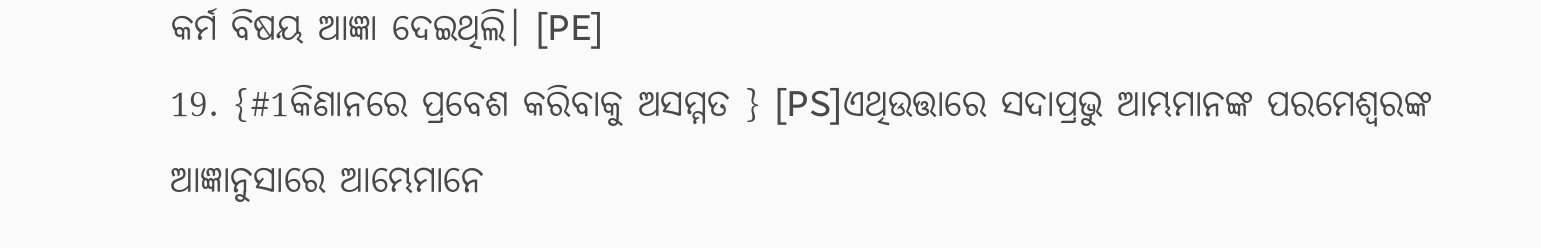କର୍ମ ବିଷୟ ଆଜ୍ଞା ଦେଇଥିଲି। [PE]
19. {#1କିଣାନରେ ପ୍ରବେଶ କରିବାକୁ ଅସମ୍ମତ } [PS]ଏଥିଉତ୍ତାରେ ସଦାପ୍ରଭୁ ଆମ୍ଭମାନଙ୍କ ପରମେଶ୍ୱରଙ୍କ ଆଜ୍ଞାନୁସାରେ ଆମ୍ଭେମାନେ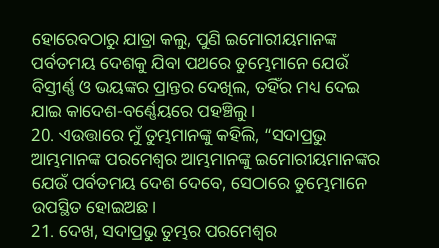ହୋରେବଠାରୁ ଯାତ୍ରା କଲୁ, ପୁଣି ଇମୋରୀୟମାନଙ୍କ ପର୍ବତମୟ ଦେଶକୁ ଯିବା ପଥରେ ତୁମ୍ଭେମାନେ ଯେଉଁ ବିସ୍ତୀର୍ଣ୍ଣ ଓ ଭୟଙ୍କର ପ୍ରାନ୍ତର ଦେଖିଲ, ତହିଁର ମଧ୍ୟ ଦେଇ ଯାଇ କାଦେଶ-ବର୍ଣ୍ଣେୟରେ ପହଞ୍ଚିଲୁ।
20. ଏଉତ୍ତାରେ ମୁଁ ତୁମ୍ଭମାନଙ୍କୁ କହିଲି, “ସଦାପ୍ରଭୁ ଆମ୍ଭମାନଙ୍କ ପରମେଶ୍ୱର ଆମ୍ଭମାନଙ୍କୁ ଇମୋରୀୟମାନଙ୍କର ଯେଉଁ ପର୍ବତମୟ ଦେଶ ଦେବେ, ସେଠାରେ ତୁମ୍ଭେମାନେ ଉପସ୍ଥିତ ହୋଇଅଛ।
21. ଦେଖ, ସଦାପ୍ରଭୁ ତୁମ୍ଭର ପରମେଶ୍ୱର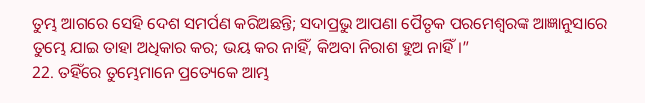ତୁମ୍ଭ ଆଗରେ ସେହି ଦେଶ ସମର୍ପଣ କରିଅଛନ୍ତି; ସଦାପ୍ରଭୁ ଆପଣା ପୈତୃକ ପରମେଶ୍ୱରଙ୍କ ଆଜ୍ଞାନୁସାରେ ତୁମ୍ଭେ ଯାଇ ତାହା ଅଧିକାର କର; ଭୟ କର ନାହିଁ, କିଅବା ନିରାଶ ହୁଅ ନାହିଁ।”
22. ତହିଁରେ ତୁମ୍ଭେମାନେ ପ୍ରତ୍ୟେକେ ଆମ୍ଭ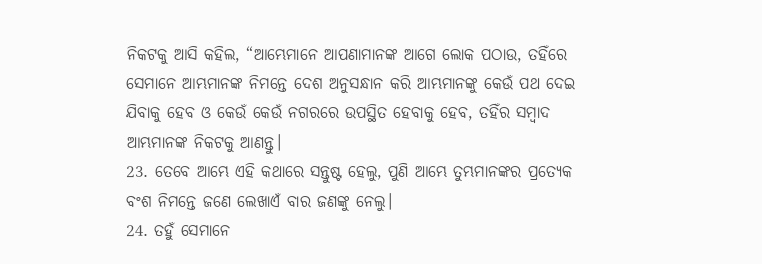ନିକଟକୁ ଆସି କହିଲ, “ଆମ୍ଭେମାନେ ଆପଣାମାନଙ୍କ ଆଗେ ଲୋକ ପଠାଉ, ତହିଁରେ ସେମାନେ ଆମ୍ଭମାନଙ୍କ ନିମନ୍ତେ ଦେଶ ଅନୁସନ୍ଧାନ କରି ଆମ୍ଭମାନଙ୍କୁ କେଉଁ ପଥ ଦେଇ ଯିବାକୁ ହେବ ଓ କେଉଁ କେଉଁ ନଗରରେ ଉପସ୍ଥିତ ହେବାକୁ ହେବ, ତହିଁର ସମ୍ବାଦ ଆମ୍ଭମାନଙ୍କ ନିକଟକୁ ଆଣନ୍ତୁ।
23. ତେବେ ଆମ୍ଭେ ଏହି କଥାରେ ସନ୍ତୁଷ୍ଟ ହେଲୁ, ପୁଣି ଆମ୍ଭେ ତୁମ୍ଭମାନଙ୍କର ପ୍ରତ୍ୟେକ ବଂଶ ନିମନ୍ତେ ଜଣେ ଲେଖାଏଁ ବାର ଜଣଙ୍କୁ ନେଲୁ।
24. ତହୁଁ ସେମାନେ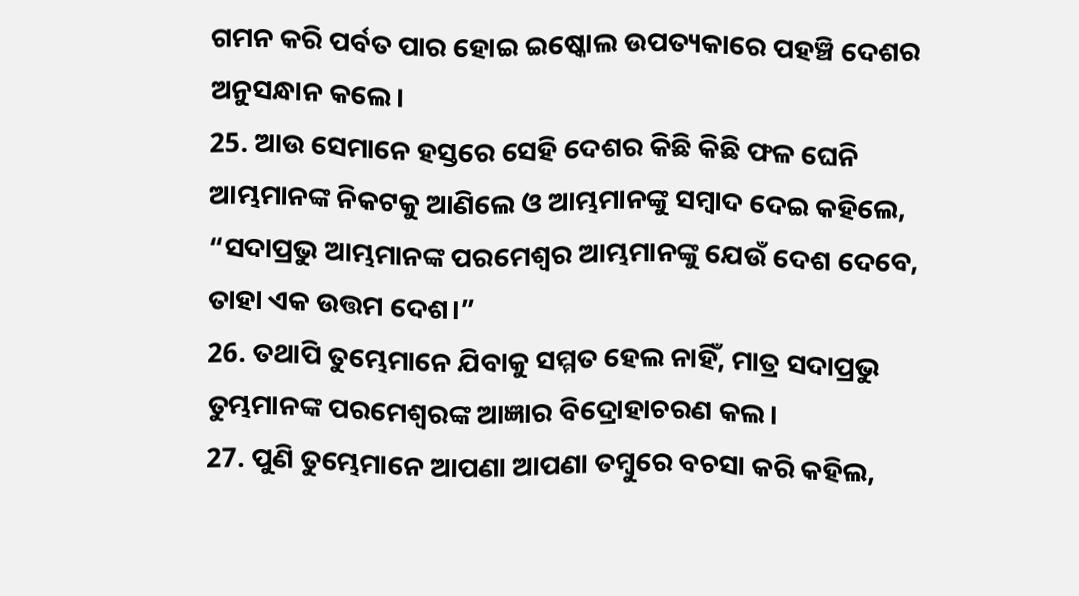ଗମନ କରି ପର୍ବତ ପାର ହୋଇ ଇଷ୍କୋଲ ଉପତ୍ୟକାରେ ପହଞ୍ଚି ଦେଶର ଅନୁସନ୍ଧାନ କଲେ।
25. ଆଉ ସେମାନେ ହସ୍ତରେ ସେହି ଦେଶର କିଛି କିଛି ଫଳ ଘେନି ଆମ୍ଭମାନଙ୍କ ନିକଟକୁ ଆଣିଲେ ଓ ଆମ୍ଭମାନଙ୍କୁ ସମ୍ବାଦ ଦେଇ କହିଲେ, “ସଦାପ୍ରଭୁ ଆମ୍ଭମାନଙ୍କ ପରମେଶ୍ୱର ଆମ୍ଭମାନଙ୍କୁ ଯେଉଁ ଦେଶ ଦେବେ, ତାହା ଏକ ଉତ୍ତମ ଦେଶ।”
26. ତଥାପି ତୁମ୍ଭେମାନେ ଯିବାକୁ ସମ୍ମତ ହେଲ ନାହିଁ, ମାତ୍ର ସଦାପ୍ରଭୁ ତୁମ୍ଭମାନଙ୍କ ପରମେଶ୍ୱରଙ୍କ ଆଜ୍ଞାର ବିଦ୍ରୋହାଚରଣ କଲ।
27. ପୁଣି ତୁମ୍ଭେମାନେ ଆପଣା ଆପଣା ତମ୍ବୁରେ ବଚସା କରି କହିଲ,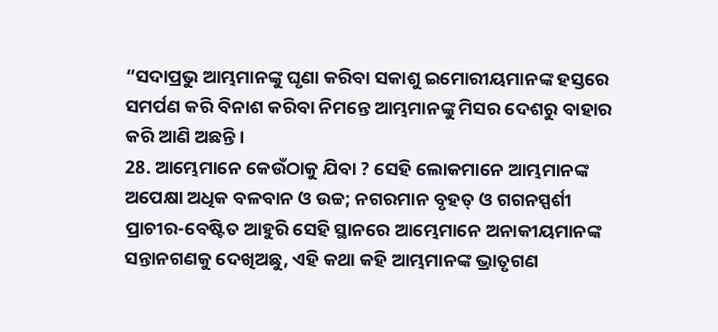“ସଦାପ୍ରଭୁ ଆମ୍ଭମାନଙ୍କୁ ଘୃଣା କରିବା ସକାଶୁ ଇମୋରୀୟମାନଙ୍କ ହସ୍ତରେ ସମର୍ପଣ କରି ବିନାଶ କରିବା ନିମନ୍ତେ ଆମ୍ଭମାନଙ୍କୁ ମିସର ଦେଶରୁ ବାହାର କରି ଆଣି ଅଛନ୍ତି।
28. ଆମ୍ଭେମାନେ କେଉଁଠାକୁ ଯିବା ? ସେହି ଲୋକମାନେ ଆମ୍ଭମାନଙ୍କ ଅପେକ୍ଷା ଅଧିକ ବଳବାନ ଓ ଉଚ୍ଚ; ନଗରମାନ ବୃହତ୍ ଓ ଗଗନସ୍ପର୍ଶୀ ପ୍ରାଚୀର-ବେଷ୍ଟିତ ଆହୁରି ସେହି ସ୍ଥାନରେ ଆମ୍ଭେମାନେ ଅନାକୀୟମାନଙ୍କ ସନ୍ତାନଗଣକୁ ଦେଖିଅଛୁ, ଏହି କଥା କହି ଆମ୍ଭମାନଙ୍କ ଭ୍ରାତୃଗଣ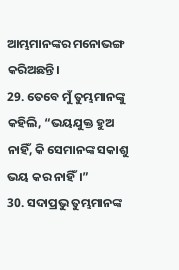ଆମ୍ଭମାନଙ୍କର ମନୋଭଙ୍ଗ କରିଅଛନ୍ତି।
29. ତେବେ ମୁଁ ତୁମ୍ଭମାନଙ୍କୁ କହିଲି, “ଭୟଯୁକ୍ତ ହୁଅ ନାହିଁ, କି ସେମାନଙ୍କ ସକାଶୁ ଭୟ କର ନାହିଁ।”
30. ସଦାପ୍ରଭୁ ତୁମ୍ଭମାନଙ୍କ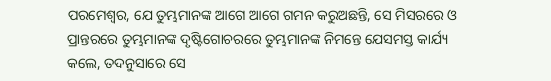ପରମେଶ୍ୱର, ଯେ ତୁମ୍ଭମାନଙ୍କ ଆଗେ ଆଗେ ଗମନ କରୁଅଛନ୍ତି, ସେ ମିସରରେ ଓ ପ୍ରାନ୍ତରରେ ତୁମ୍ଭମାନଙ୍କ ଦୃଷ୍ଟିଗୋଚରରେ ତୁମ୍ଭମାନଙ୍କ ନିମନ୍ତେ ଯେସମସ୍ତ କାର୍ଯ୍ୟ କଲେ, ତଦନୁସାରେ ସେ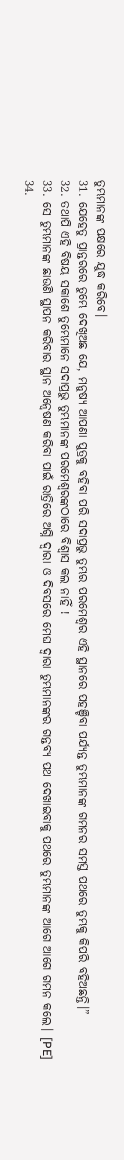ତୁମ୍ଭମାନଙ୍କ ପକ୍ଷରେ ଯୁଦ୍ଧ କରିବେ।
31. ଯେହେତୁ ପ୍ରାନ୍ତରରେ ତୁମ୍ଭେ ଦେଖିଅଛ ଯେ, ମନୁଷ୍ୟ ଆପଣା ପୁତ୍ରକୁ ବହିବା ପରି ସଦାପ୍ରଭୁ ତୁମ୍ଭର ପରମେଶ୍ୱର ଏହି ସ୍ଥାନରେ ପହଞ୍ଚିବା ପର୍ଯ୍ୟନ୍ତ ତୁମ୍ଭମାନଙ୍କ ଗମନର ସମସ୍ତ ପଥରେ ତୁମ୍ଭକୁ କିପରି ବହିଅଛନ୍ତି।”
32. ତଥାପି ଏହି ବିଷୟ ସକାଶେ ତୁମ୍ଭେମାନେ ସଦାପ୍ରଭୁ ତୁମ୍ଭମାନଙ୍କ ପରମେଶ୍ୱରଙ୍କଠାରେ ବିଶ୍ୱାସ କଲ ନାହିଁ !
33. ସେ ତୁମ୍ଭମାନଙ୍କ ଛାଉଣି ସ୍ଥାପନ କରିବାର ସ୍ଥାନ ଅନ୍ୱେଷଣ କରିବା ପାଇଁ ରାତ୍ରିରେ ଅଗ୍ନି ଦ୍ୱାରା ଓ ଦିବସରେ ମେଘ ଦ୍ୱାରା ତୁମ୍ଭମାନଙ୍କର ଗନ୍ତବ୍ୟ ପଥ ଦେଖାଇବାକୁ ପଥରେ ତୁମ୍ଭମାନଙ୍କ ଆଗେ ଆଗେ ଗମନ କଲେ। [PE]
34.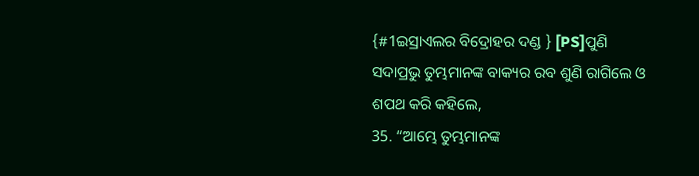{#1ଇସ୍ରାଏଲର ବିଦ୍ରୋହର ଦଣ୍ଡ } [PS]ପୁଣି ସଦାପ୍ରଭୁ ତୁମ୍ଭମାନଙ୍କ ବାକ୍ୟର ରବ ଶୁଣି ରାଗିଲେ ଓ ଶପଥ କରି କହିଲେ,
35. “ଆମ୍ଭେ ତୁମ୍ଭମାନଙ୍କ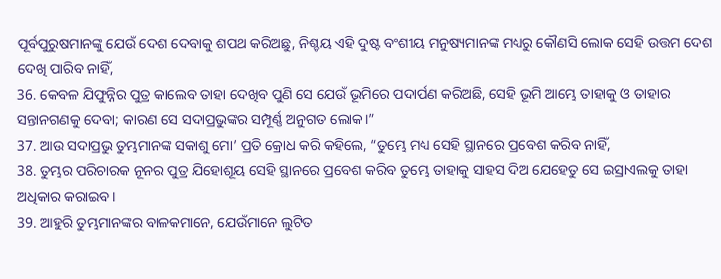ପୂର୍ବପୁରୁଷମାନଙ୍କୁ ଯେଉଁ ଦେଶ ଦେବାକୁ ଶପଥ କରିଅଛୁ, ନିଶ୍ଚୟ ଏହି ଦୁଷ୍ଟ ବଂଶୀୟ ମନୁଷ୍ୟମାନଙ୍କ ମଧ୍ୟରୁ କୌଣସି ଲୋକ ସେହି ଉତ୍ତମ ଦେଶ ଦେଖି ପାରିବ ନାହିଁ,
36. କେବଳ ଯିଫୁନ୍ନିର ପୁତ୍ର କାଲେବ ତାହା ଦେଖିବ ପୁଣି ସେ ଯେଉଁ ଭୂମିରେ ପଦାର୍ପଣ କରିଅଛି, ସେହି ଭୂମି ଆମ୍ଭେ ତାହାକୁ ଓ ତାହାର ସନ୍ତାନଗଣକୁ ଦେବା; କାରଣ ସେ ସଦାପ୍ରଭୁଙ୍କର ସମ୍ପୂର୍ଣ୍ଣ ଅନୁଗତ ଲୋକ।”
37. ଆଉ ସଦାପ୍ରଭୁ ତୁମ୍ଭମାନଙ୍କ ସକାଶୁ ମୋ’ ପ୍ରତି କ୍ରୋଧ କରି କହିଲେ, “ତୁମ୍ଭେ ମଧ୍ୟ ସେହି ସ୍ଥାନରେ ପ୍ରବେଶ କରିବ ନାହିଁ,
38. ତୁମ୍ଭର ପରିଚାରକ ନୂନର ପୁତ୍ର ଯିହୋଶୂୟ ସେହି ସ୍ଥାନରେ ପ୍ରବେଶ କରିବ ତୁମ୍ଭେ ତାହାକୁ ସାହସ ଦିଅ ଯେହେତୁ ସେ ଇସ୍ରାଏଲକୁ ତାହା ଅଧିକାର କରାଇବ।
39. ଆହୁରି ତୁମ୍ଭମାନଙ୍କର ବାଳକମାନେ, ଯେଉଁମାନେ ଲୁଟିତ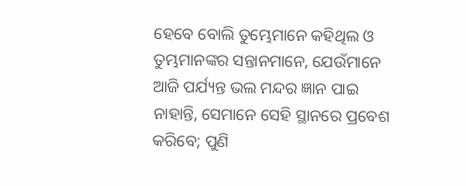ହେବେ ବୋଲି ତୁମ୍ଭେମାନେ କହିଥିଲ ଓ ତୁମ୍ଭମାନଙ୍କର ସନ୍ତାନମାନେ, ଯେଉଁମାନେ ଆଜି ପର୍ଯ୍ୟନ୍ତ ଭଲ ମନ୍ଦର ଜ୍ଞାନ ପାଇ ନାହାନ୍ତି, ସେମାନେ ସେହି ସ୍ଥାନରେ ପ୍ରବେଶ କରିବେ; ପୁଣି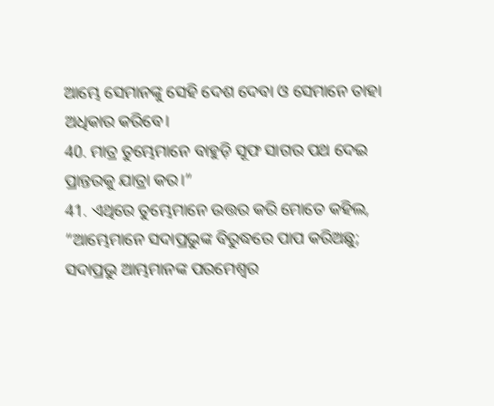ଆମ୍ଭେ ସେମାନଙ୍କୁ ସେହି ଦେଶ ଦେବା ଓ ସେମାନେ ତାହା ଅଧିକାର କରିବେ।
40. ମାତ୍ର ତୁମ୍ଭେମାନେ ବାହୁଡ଼ି ସୂଫ ସାଗର ପଥ ଦେଇ ପ୍ରାନ୍ତରକୁ ଯାତ୍ରା କର।”
41. ଏଥିରେ ତୁମ୍ଭେମାନେ ଉତ୍ତର କରି ମୋତେ କହିଲ, “ଆମ୍ଭେମାନେ ସଦାପ୍ରଭୁଙ୍କ ବିରୁଦ୍ଧରେ ପାପ କରିଅଛୁ; ସଦାପ୍ରଭୁ ଆମ୍ଭମାନଙ୍କ ପରମେଶ୍ୱର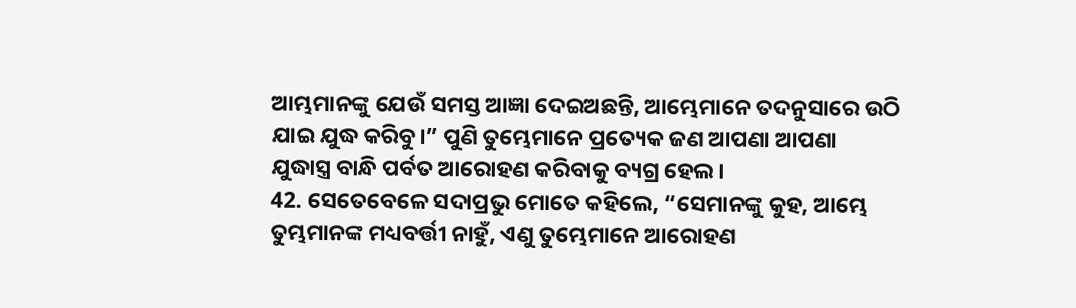ଆମ୍ଭମାନଙ୍କୁ ଯେଉଁ ସମସ୍ତ ଆଜ୍ଞା ଦେଇଅଛନ୍ତି, ଆମ୍ଭେମାନେ ତଦନୁସାରେ ଉଠି ଯାଇ ଯୁଦ୍ଧ କରିବୁ।” ପୁଣି ତୁମ୍ଭେମାନେ ପ୍ରତ୍ୟେକ ଜଣ ଆପଣା ଆପଣା ଯୁଦ୍ଧାସ୍ତ୍ର ବାନ୍ଧି ପର୍ବତ ଆରୋହଣ କରିବାକୁ ବ୍ୟଗ୍ର ହେଲ।
42. ସେତେବେଳେ ସଦାପ୍ରଭୁ ମୋତେ କହିଲେ, “ସେମାନଙ୍କୁ କୁହ, ଆମ୍ଭେ ତୁମ୍ଭମାନଙ୍କ ମଧ୍ୟବର୍ତ୍ତୀ ନାହୁଁ, ଏଣୁ ତୁମ୍ଭେମାନେ ଆରୋହଣ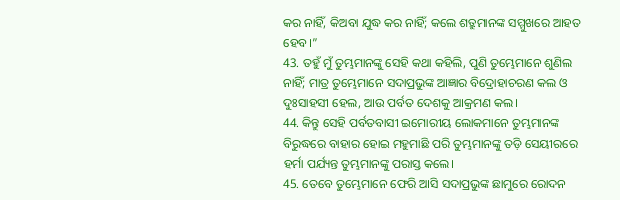କର ନାହିଁ, କିଅବା ଯୁଦ୍ଧ କର ନାହିଁ; କଲେ ଶତ୍ରୁମାନଙ୍କ ସମ୍ମୁଖରେ ଆହତ ହେବ।”
43. ତହୁଁ ମୁଁ ତୁମ୍ଭମାନଙ୍କୁ ସେହି କଥା କହିଲି, ପୁଣି ତୁମ୍ଭେମାନେ ଶୁଣିଲ ନାହିଁ; ମାତ୍ର ତୁମ୍ଭେମାନେ ସଦାପ୍ରଭୁଙ୍କ ଆଜ୍ଞାର ବିଦ୍ରୋହାଚରଣ କଲ ଓ ଦୁଃସାହସୀ ହେଲ, ଆଉ ପର୍ବତ ଦେଶକୁ ଆକ୍ରମଣ କଲ।
44. କିନ୍ତୁ ସେହି ପର୍ବତବାସୀ ଇମୋରୀୟ ଲୋକମାନେ ତୁମ୍ଭମାନଙ୍କ ବିରୁଦ୍ଧରେ ବାହାର ହୋଇ ମହୁମାଛି ପରି ତୁମ୍ଭମାନଙ୍କୁ ତଡ଼ି ସେୟୀରରେ ହର୍ମା ପର୍ଯ୍ୟନ୍ତ ତୁମ୍ଭମାନଙ୍କୁ ପରାସ୍ତ କଲେ।
45. ତେବେ ତୁମ୍ଭେମାନେ ଫେରି ଆସି ସଦାପ୍ରଭୁଙ୍କ ଛାମୁରେ ରୋଦନ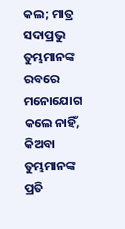କଲ; ମାତ୍ର ସଦାପ୍ରଭୁ ତୁମ୍ଭମାନଙ୍କ ରବରେ ମନୋଯୋଗ କଲେ ନାହିଁ, କିଅବା ତୁମ୍ଭମାନଙ୍କ ପ୍ରତି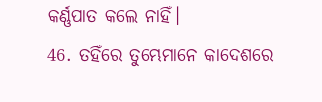କର୍ଣ୍ଣପାତ କଲେ ନାହିଁ।
46. ତହିଁରେ ତୁମ୍ଭେମାନେ କାଦେଶରେ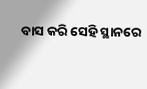ବାସ କରି ସେହି ସ୍ଥାନରେ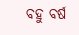ବହୁ ବର୍ଷ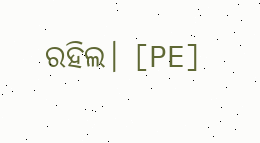ରହିଲ। [PE]